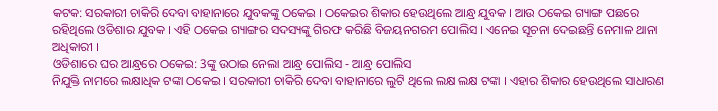କଟକ: ସରକାରୀ ଚାକିରି ଦେବା ବାହାନାରେ ଯୁବକଙ୍କୁ ଠକେଇ । ଠକେଇର ଶିକାର ହେଉଥିଲେ ଆନ୍ଧ୍ର ଯୁବକ । ଆଉ ଠକେଇ ଗ୍ୟାଙ୍ଗ ପଛରେ ରହିଥିଲେ ଓଡିଶାର ଯୁବକ । ଏହି ଠକେଇ ଗ୍ୟାଙ୍ଗର ସଦସ୍ୟଙ୍କୁ ଗିରଫ କରିଛି ବିଜୟନଗରମ ପୋଲିସ । ଏନେଇ ସୂଚନା ଦେଇଛନ୍ତି ନେମାଳ ଥାନା ଅଧିକାରୀ ।
ଓଡିଶାରେ ଘର ଆନ୍ଧ୍ରରେ ଠକେଇ: 3ଙ୍କୁ ଉଠାଇ ନେଲା ଆନ୍ଧ୍ର ପୋଲିସ - ଆନ୍ଧ୍ର ପୋଲିସ
ନିଯୁକ୍ତି ନାମରେ ଲକ୍ଷାଧିକ ଟଙ୍କା ଠକେଇ । ସରକାରୀ ଚାକିରି ଦେବା ବାହାନାରେ ଲୁଟି ଥିଲେ ଲକ୍ଷ ଲକ୍ଷ ଟଙ୍କା । ଏହାର ଶିକାର ହେଉଥିଲେ ସାଧାରଣ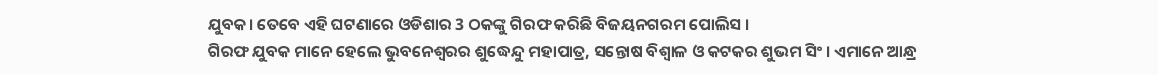ଯୁବକ। ତେବେ ଏହି ଘଟଣାରେ ଓଡିଶାର 3 ଠକଙ୍କୁ ଗିରଫ କରିଛି ବିଜୟନଗରମ ପୋଲିସ ।
ଗିରଫ ଯୁବକ ମାନେ ହେଲେ ଭୁବନେଶ୍ବରର ଶୁଦ୍ଧେନ୍ଦୁ ମହାପାତ୍ର, ସନ୍ତୋଷ ବିଶ୍ବାଳ ଓ କଟକର ଶୁଭମ ସିଂ । ଏମାନେ ଆନ୍ଧ୍ର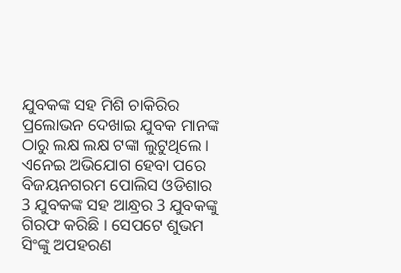ଯୁବକଙ୍କ ସହ ମିଶି ଚାକିରିର ପ୍ରଲୋଭନ ଦେଖାଇ ଯୁବକ ମାନଙ୍କ ଠାରୁ ଲକ୍ଷ ଲକ୍ଷ ଟଙ୍କା ଲୁଟୁଥିଲେ । ଏନେଇ ଅଭିଯୋଗ ହେବା ପରେ ବିଜୟନଗରମ ପୋଲିସ ଓଡିଶାର 3 ଯୁବକଙ୍କ ସହ ଆନ୍ଧ୍ରର 3 ଯୁବକଙ୍କୁ ଗିରଫ କରିଛି । ସେପଟେ ଶୁଭମ ସିଂଙ୍କୁ ଅପହରଣ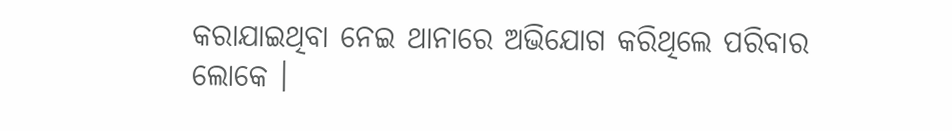କରାଯାଇଥିବା ନେଇ ଥାନାରେ ଅଭିଯୋଗ କରିଥିଲେ ପରିବାର ଲୋକେ ।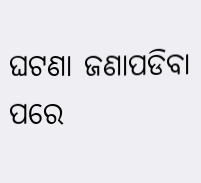ଘଟଣା ଜଣାପଡିବା ପରେ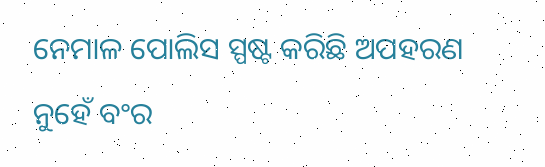ନେମାଳ ପୋଲିସ ସ୍ପଷ୍ଟ କରିଛି ଅପହରଣ ନୁହେଁ ବଂର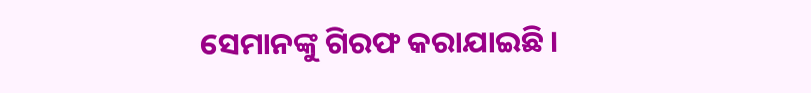ସେମାନଙ୍କୁ ଗିରଫ କରାଯାଇଛି ।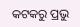କଟକରୁ ପ୍ରଭୁ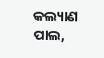କଲ୍ୟାଣ ପାଲ,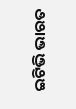ଇଟିଭି ଭାରତ